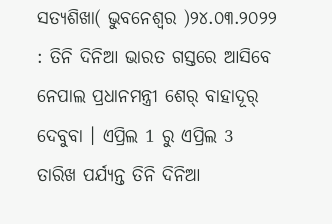ସତ୍ୟଶିଖା( ଭୁବନେଶ୍ୱର )୨୪.୦୩.୨୦୨୨ : ତିନି ଦିନିଆ ଭାରତ ଗସ୍ତରେ ଆସିବେ ନେପାଲ ପ୍ରଧାନମନ୍ତ୍ରୀ ଶେର୍ ବାହାଦୂର୍ ଦେବୁବା । ଏପ୍ରିଲ 1 ରୁ ଏପ୍ରିଲ 3 ତାରିଖ ପର୍ଯ୍ୟନ୍ତ ତିନି ଦିନିଆ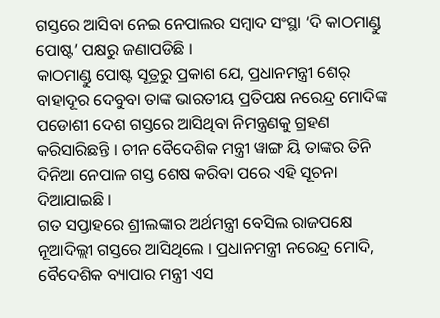ଗସ୍ତରେ ଆସିବା ନେଇ ନେପାଲର ସମ୍ବାଦ ସଂସ୍ଥା ‘ଦି କାଠମାଣ୍ଡୁ ପୋଷ୍ଟ’ ପକ୍ଷରୁ ଜଣାପଡିଛି ।
କାଠମାଣ୍ଡୁ ପୋଷ୍ଟ ସୂତ୍ରରୁ ପ୍ରକାଶ ଯେ, ପ୍ରଧାନମନ୍ତ୍ରୀ ଶେର୍ ବାହାଦୂର ଦେବୁବା ତାଙ୍କ ଭାରତୀୟ ପ୍ରତିପକ୍ଷ ନରେନ୍ଦ୍ର ମୋଦିଙ୍କ ପଡୋଶୀ ଦେଶ ଗସ୍ତରେ ଆସିଥିବା ନିମନ୍ତ୍ରଣକୁ ଗ୍ରହଣ କରିସାରିଛନ୍ତି । ଚୀନ ବୈଦେଶିକ ମନ୍ତ୍ରୀ ୱାଙ୍ଗ ୟି ତାଙ୍କର ତିନି ଦିନିଆ ନେପାଳ ଗସ୍ତ ଶେଷ କରିବା ପରେ ଏହି ସୂଚନା ଦିଆଯାଇଛି ।
ଗତ ସପ୍ତାହରେ ଶ୍ରୀଲଙ୍କାର ଅର୍ଥମନ୍ତ୍ରୀ ବେସିଲ ରାଜପକ୍ଷେ ନୂଆଦିଲ୍ଲୀ ଗସ୍ତରେ ଆସିଥିଲେ । ପ୍ରଧାନମନ୍ତ୍ରୀ ନରେନ୍ଦ୍ର ମୋଦି, ବୈଦେଶିକ ବ୍ୟାପାର ମନ୍ତ୍ରୀ ଏସ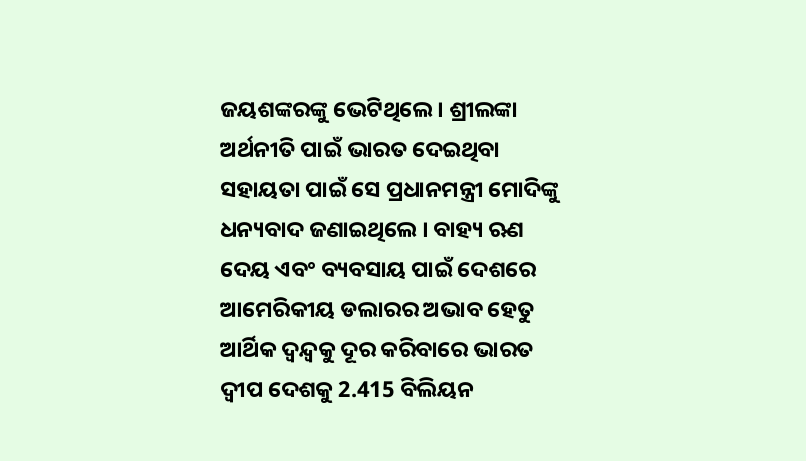ଜୟଶଙ୍କରଙ୍କୁ ଭେଟିଥିଲେ । ଶ୍ରୀଲଙ୍କା ଅର୍ଥନୀତି ପାଇଁ ଭାରତ ଦେଇଥିବା ସହାୟତା ପାଇଁ ସେ ପ୍ରଧାନମନ୍ତ୍ରୀ ମୋଦିଙ୍କୁ ଧନ୍ୟବାଦ ଜଣାଇଥିଲେ । ବାହ୍ୟ ଋଣ ଦେୟ ଏବଂ ବ୍ୟବସାୟ ପାଇଁ ଦେଶରେ ଆମେରିକୀୟ ଡଲାରର ଅଭାବ ହେତୁ ଆର୍ଥିକ ଦ୍ୱନ୍ଦ୍ୱକୁ ଦୂର କରିବାରେ ଭାରତ ଦ୍ୱୀପ ଦେଶକୁ 2.415 ବିଲିୟନ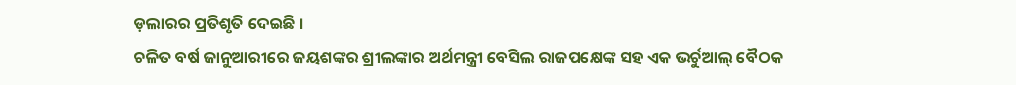ଡ଼ଲାରର ପ୍ରତିଶୃତି ଦେଇଛି ।
ଚଳିତ ବର୍ଷ ଜାନୁଆରୀରେ ଜୟଶଙ୍କର ଶ୍ରୀଲଙ୍କାର ଅର୍ଥମନ୍ତ୍ରୀ ବେସିଲ ରାଜପକ୍ଷେଙ୍କ ସହ ଏକ ଭର୍ଚୁଆଲ୍ ବୈଠକ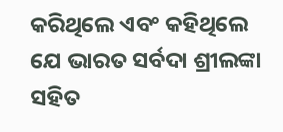କରିଥିଲେ ଏବଂ କହିଥିଲେ ଯେ ଭାରତ ସର୍ବଦା ଶ୍ରୀଲଙ୍କା ସହିତ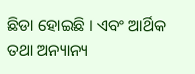ଛିଡା ହୋଇଛି । ଏବଂ ଆର୍ଥିକ ତଥା ଅନ୍ୟାନ୍ୟ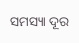ସମସ୍ୟା ଦୂର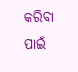କରିବା ପାଇଁ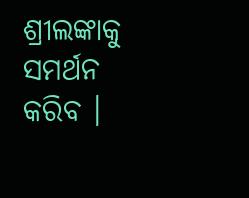ଶ୍ରୀଲଙ୍କାକୁ ସମର୍ଥନ କରିବ ।